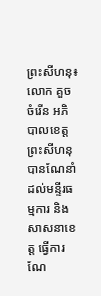ព្រះសីហនុ៖ លោក គួច ចំរើន អភិបាលខេត្តព្រះសីហនុ បានណែនាំដល់មន្ទីរធម្មការ និងសាសនាខេត្ត ធ្វើការណែ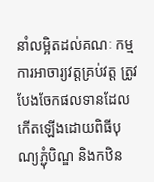នាំលម្អិតដល់គណៈ កម្មការអាចារ្យវត្តគ្រប់វត្ត ត្រូវបែងចែកផលទានដែលកើតឡើងដោយពិធីបុណ្យភ្ជុំបិណ្ឌ និងកឋិន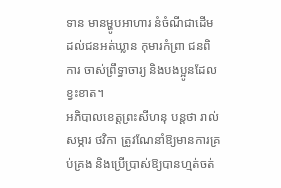ទាន មានម្ហូបអាហារ នំចំណីជាដើម ដល់ជនអត់ឃ្លាន កុមារកំព្រា ជនពិការ ចាស់ព្រឹទ្ធាចារ្យ និងបងប្អូនដែលខ្វះខាត។
អភិបាលខេត្តព្រះសីហនុ បន្តថា រាល់សម្ភារ ថវិកា ត្រូវណែនាំឱ្យមានការគ្រប់គ្រង និងប្រើប្រាស់ឱ្យបានហ្មត់ចត់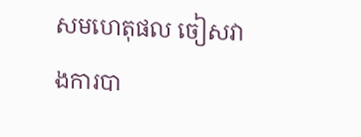សមហេតុផល ចៀសវាងការបា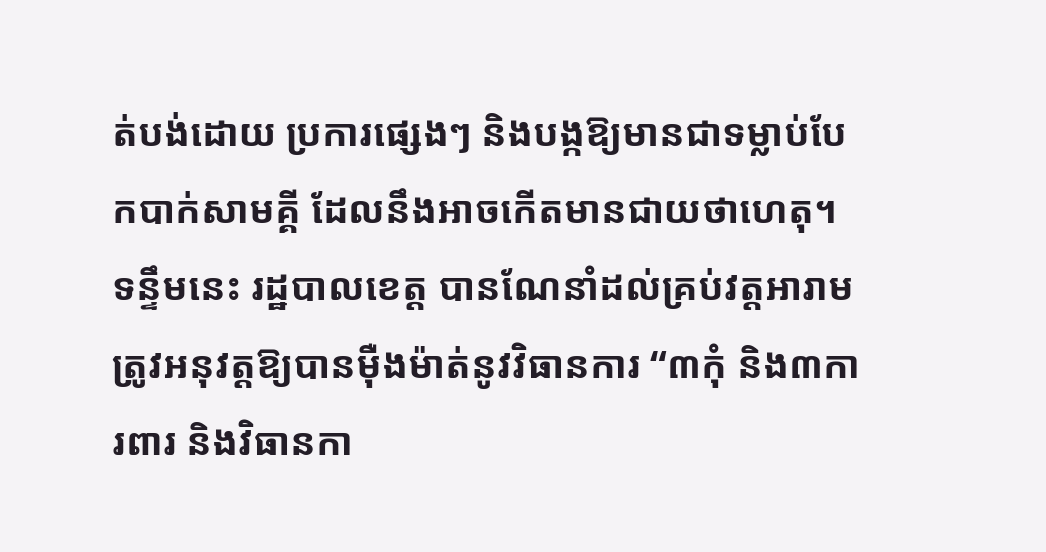ត់បង់ដោយ ប្រការផ្សេងៗ និងបង្កឱ្យមានជាទម្លាប់បែកបាក់សាមគ្គី ដែលនឹងអាចកើតមានជាយថាហេតុ។
ទន្ទឹមនេះ រដ្ឋបាលខេត្ត បានណែនាំដល់គ្រប់វត្តអារាម ត្រូវអនុវត្តឱ្យបានម៉ឺងម៉ាត់នូវវិធានការ “៣កុំ និង៣ការពារ និងវិធានកា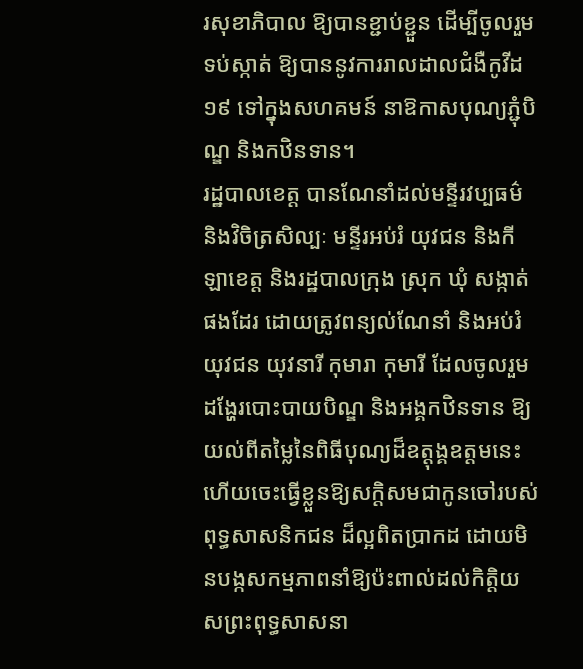រសុខាភិបាល ឱ្យបានខ្ជាប់ខ្ជួន ដើម្បីចូលរួមទប់ស្កាត់ ឱ្យបាននូវការរាលដាលជំងឺកូវីដ១៩ ទៅក្នុងសហគមន៍ នាឱកាសបុណ្យភ្ជុំបិណ្ឌ និងកឋិនទាន។
រដ្ឋបាលខេត្ត បានណែនាំដល់មន្ទីរវប្បធម៌ និងវិចិត្រសិល្បៈ មន្ទីរអប់រំ យុវជន និងកីឡាខេត្ត និងរដ្ឋបាលក្រុង ស្រុក ឃុំ សង្កាត់ ផងដែរ ដោយត្រូវពន្យល់ណែនាំ និងអប់រំយុវជន យុវនារី កុមារា កុមារី ដែលចូលរួមដង្ហែរបោះបាយបិណ្ឌ និងអង្គកឋិនទាន ឱ្យយល់ពីតម្លៃនៃពិធីបុណ្យដ៏ឧត្តុង្គឧត្តមនេះ ហើយចេះធ្វើខ្លួនឱ្យសក្តិសមជាកូនចៅរបស់ពុទ្ធសាសនិកជន ដ៏ល្អពិតប្រាកដ ដោយមិនបង្កសកម្មភាពនាំឱ្យប៉ះពាល់ដល់កិត្តិយសព្រះពុទ្ធសាសនា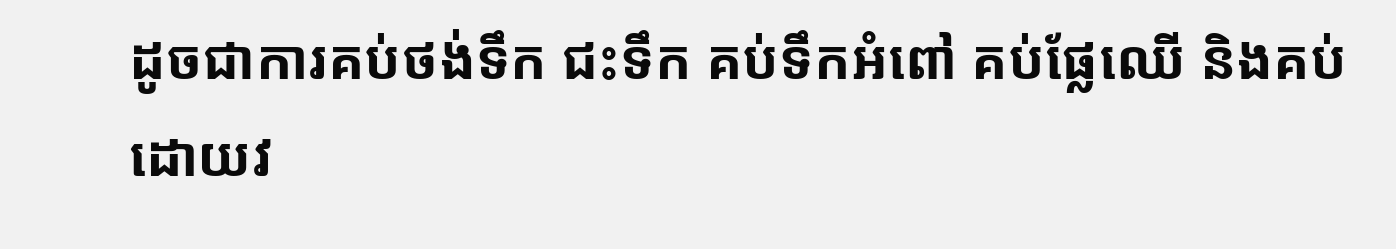ដូចជាការគប់ថង់ទឹក ជះទឹក គប់ទឹកអំពៅ គប់ផ្លែឈើ និងគប់ដោយវ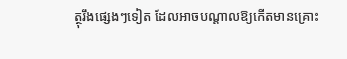ត្ថុរឹងផ្សេងៗទៀត ដែលអាចបណ្ដាលឱ្យកើតមានគ្រោះ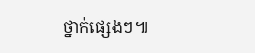ថ្នាក់ផ្សេងៗ៕